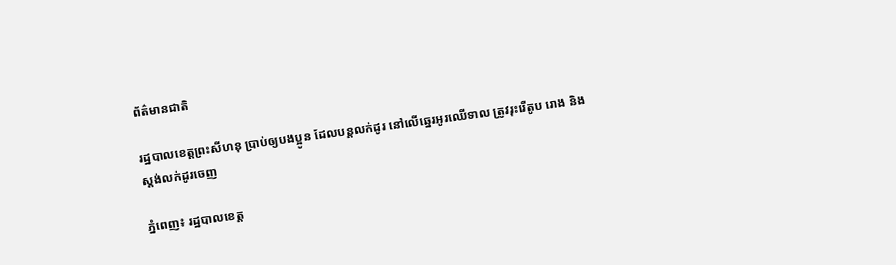ព័ត៌មានជាតិ

រដ្ឋបាលខេត្តព្រះសីហនុ ប្រាប់ឲ្យបងប្អូន ដែលបន្តលក់ដូរ នៅលើឆ្នេរអូរឈើទាល ត្រូវរុះរើតូប រោង និងស្តង់លក់ដូរចេញ

ភ្នំពេញ៖ រដ្ឋបាលខេត្ត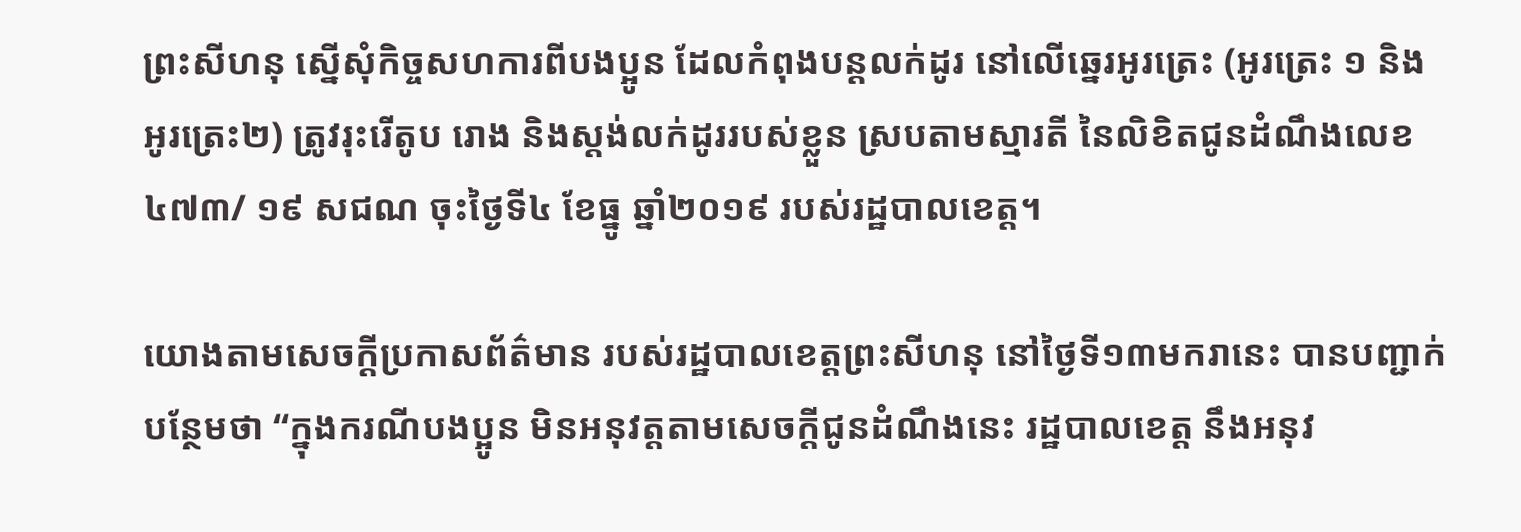ព្រះសីហនុ ស្នើសុំកិច្ចសហការពីបងប្អូន ដែលកំពុងបន្តលក់ដូរ នៅលើឆ្នេរអូរត្រេះ (អូរត្រេះ ១ និងអូរត្រេះ២) ត្រូវរុះរើតូប រោង និងស្តង់លក់ដូររបស់ខ្លួន ស្របតាមស្មារតី នៃលិខិតជូនដំណឹងលេខ ៤៧៣/ ១៩ សជណ ចុះថ្ងៃទី៤ ខែធ្នូ ឆ្នាំ២០១៩ របស់រដ្ឋបាលខេត្ត។

យោងតាមសេចក្ដីប្រកាសព័ត៌មាន របស់រដ្ឋបាលខេត្តព្រះសីហនុ នៅថ្ងៃទី១៣មករានេះ បានបញ្ជាក់បន្ថែមថា “ក្នុងករណីបងប្អូន មិនអនុវត្តតាមសេចក្ដីជូនដំណឹងនេះ រដ្ឋបាលខេត្ត នឹងអនុវ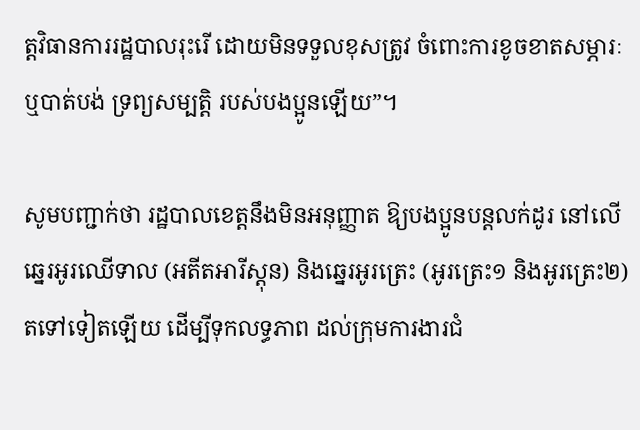ត្តវិធានការរដ្ឋបាលរុះរើ ដោយមិនទទួលខុសត្រូវ ចំពោះការខូចខាតសម្ភារៈ ឬបាត់បង់ ទ្រព្យសម្បត្តិ របស់បងប្អូនឡើយ”។

សូមបញ្ជាក់ថា រដ្ឋបាលខេត្តនឹងមិនអនុញ្ញាត ឱ្យបងប្អូនបន្តលក់ដូរ នៅលើឆ្នេរអូរឈើទាល (អតីតអារីស្តុន) និងឆ្នេរអូរត្រេះ (អូរត្រេះ១ និងអូរត្រេះ២) តទៅទៀតឡើយ ដើម្បីទុកលទ្ធភាព ដល់ក្រុមការងារជំ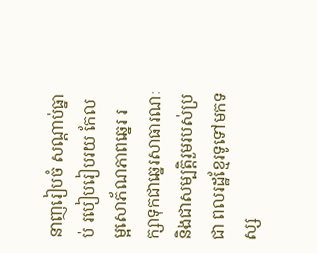នាញរៀបចំ សណ្ដាប់ធ្នាប់ របៀបរៀបរយ កែលម្អសោភ័ណភាពឆ្នេរ រក្សាទុកជាឆ្នេរសាធារណៈ និងជាសម្បត្តិរួមរបស់ប្រជា ពលរដ្ឋខ្មែរទូទៅមកទស្ស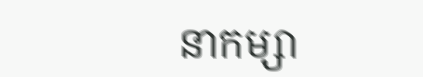នាកម្សា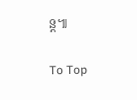ន្ត៕

To Top